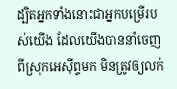ដ្បិតអ្នកទាំងនោះជាអ្នកបម្រើរបស់យើង ដែលយើងបាននាំចេញពីស្រុកអេស៊ីព្ទមក មិនត្រូវឲ្យលក់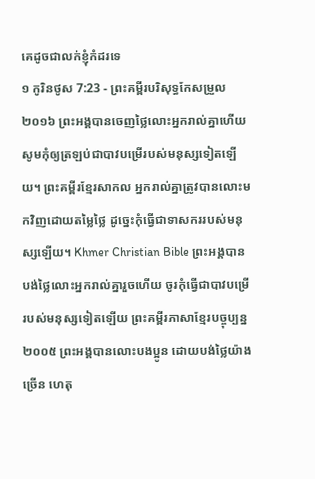គេដូចជាលក់ខ្ញុំកំដរទេ
១ កូរិនថូស 7:23 - ព្រះគម្ពីរបរិសុទ្ធកែសម្រួល ២០១៦ ព្រះអង្គបានចេញថ្លៃលោះអ្នករាល់គ្នាហើយ សូមកុំឲ្យត្រឡប់ជាបាវបម្រើរបស់មនុស្សទៀតឡើយ។ ព្រះគម្ពីរខ្មែរសាកល អ្នករាល់គ្នាត្រូវបានលោះមកវិញដោយតម្លៃថ្លៃ ដូច្នេះកុំធ្វើជាទាសកររបស់មនុស្សឡើយ។ Khmer Christian Bible ព្រះអង្គបានបង់ថ្លៃលោះអ្នករាល់គ្នារួចហើយ ចូរកុំធ្វើជាបាវបម្រើរបស់មនុស្សទៀតឡើយ ព្រះគម្ពីរភាសាខ្មែរបច្ចុប្បន្ន ២០០៥ ព្រះអង្គបានលោះបងប្អូន ដោយបង់ថ្លៃយ៉ាងច្រើន ហេតុ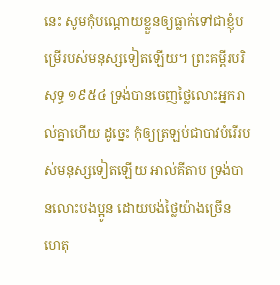នេះ សូមកុំបណ្ដោយខ្លួនឲ្យធ្លាក់ទៅជាខ្ញុំបម្រើរបស់មនុស្សទៀតឡើយ។ ព្រះគម្ពីរបរិសុទ្ធ ១៩៥៤ ទ្រង់បានចេញថ្លៃលោះអ្នករាល់គ្នាហើយ ដូច្នេះ កុំឲ្យត្រឡប់ជាបាវបំរើរបស់មនុស្សទៀតឡើយ អាល់គីតាប ទ្រង់បានលោះបងប្អូន ដោយបង់ថ្លៃយ៉ាងច្រើន ហេតុ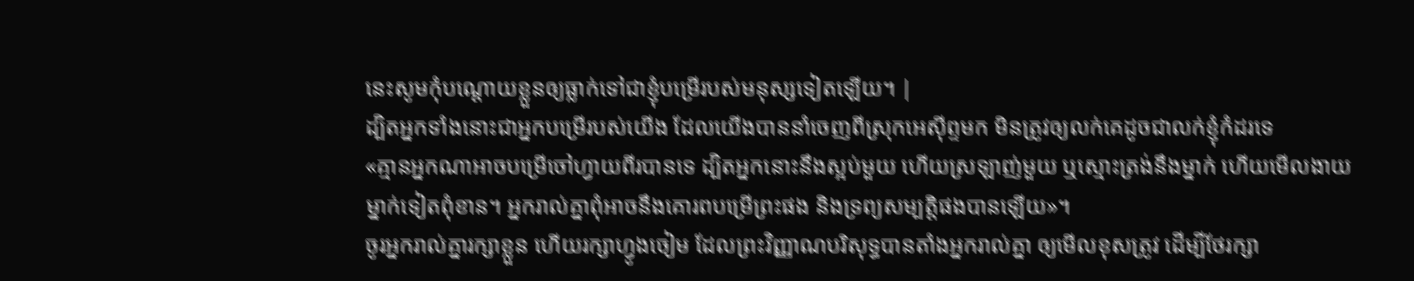នេះសូមកុំបណ្ដោយខ្លួនឲ្យធ្លាក់ទៅជាខ្ញុំបម្រើរបស់មនុស្សទៀតឡើយ។ |
ដ្បិតអ្នកទាំងនោះជាអ្នកបម្រើរបស់យើង ដែលយើងបាននាំចេញពីស្រុកអេស៊ីព្ទមក មិនត្រូវឲ្យលក់គេដូចជាលក់ខ្ញុំកំដរទេ
«គ្មានអ្នកណាអាចបម្រើចៅហ្វាយពីរបានទេ ដ្បិតអ្នកនោះនឹងស្អប់មួយ ហើយស្រឡាញ់មួយ ឬស្មោះត្រង់នឹងម្នាក់ ហើយមើលងាយម្នាក់ទៀតពុំខាន។ អ្នករាល់គ្នាពុំអាចនឹងគោរពបម្រើព្រះផង និងទ្រព្យសម្បត្តិផងបានឡើយ»។
ចូរអ្នករាល់គ្នារក្សាខ្លួន ហើយរក្សាហ្វូងចៀម ដែលព្រះវិញ្ញាណបរិសុទ្ធបានតាំងអ្នករាល់គ្នា ឲ្យមើលខុសត្រូវ ដើម្បីថែរក្សា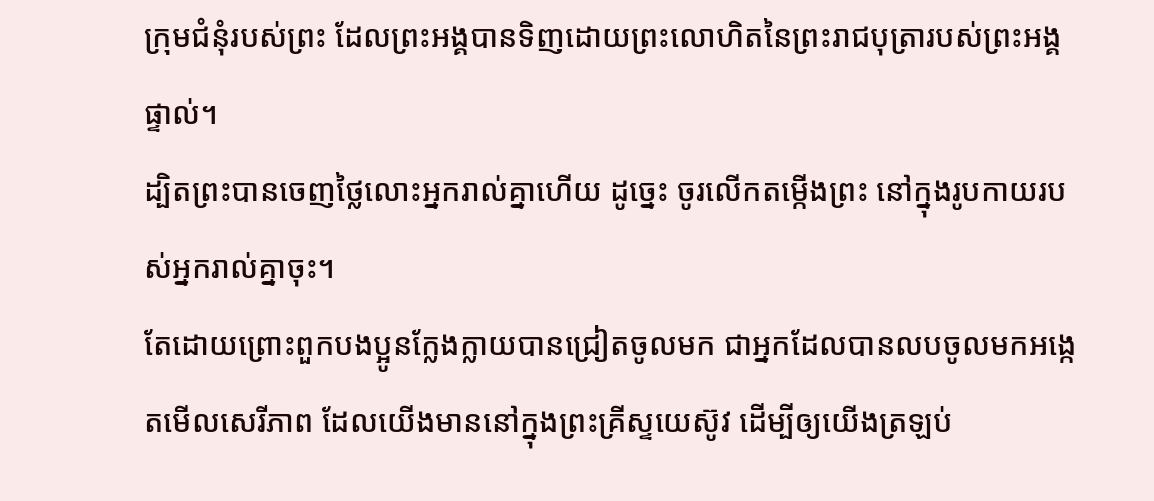ក្រុមជំនុំរបស់ព្រះ ដែលព្រះអង្គបានទិញដោយព្រះលោហិតនៃព្រះរាជបុត្រារបស់ព្រះអង្គផ្ទាល់។
ដ្បិតព្រះបានចេញថ្លៃលោះអ្នករាល់គ្នាហើយ ដូច្នេះ ចូរលើកតម្កើងព្រះ នៅក្នុងរូបកាយរបស់អ្នករាល់គ្នាចុះ។
តែដោយព្រោះពួកបងប្អូនក្លែងក្លាយបានជ្រៀតចូលមក ជាអ្នកដែលបានលបចូលមកអង្កេតមើលសេរីភាព ដែលយើងមាននៅក្នុងព្រះគ្រីស្ទយេស៊ូវ ដើម្បីឲ្យយើងត្រឡប់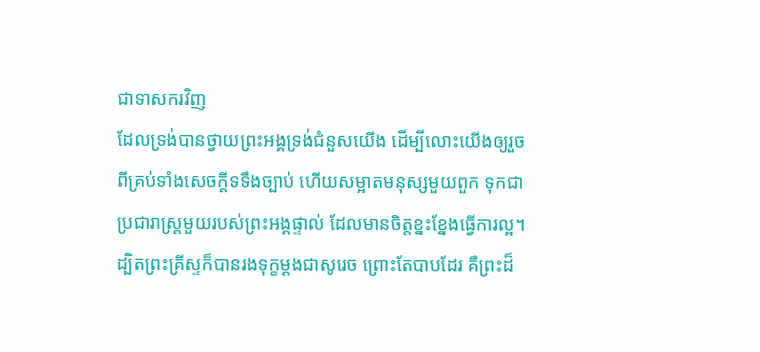ជាទាសករវិញ
ដែលទ្រង់បានថ្វាយព្រះអង្គទ្រង់ជំនួសយើង ដើម្បីលោះយើងឲ្យរួចពីគ្រប់ទាំងសេចក្ដីទទឹងច្បាប់ ហើយសម្អាតមនុស្សមួយពួក ទុកជាប្រជារាស្ត្រមួយរបស់ព្រះអង្គផ្ទាល់ ដែលមានចិត្តខ្នះខ្នែងធ្វើការល្អ។
ដ្បិតព្រះគ្រីស្ទក៏បានរងទុក្ខម្តងជាសូរេច ព្រោះតែបាបដែរ គឺព្រះដ៏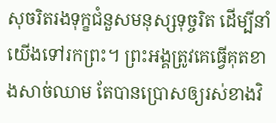សុចរិតរងទុក្ខជំនួសមនុស្សទុច្ចរិត ដើម្បីនាំយើងទៅរកព្រះ។ ព្រះអង្គត្រូវគេធ្វើគុតខាងសាច់ឈាម តែបានប្រោសឲ្យរស់ខាងវិ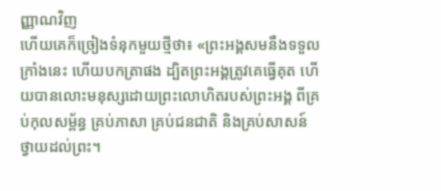ញ្ញាណវិញ
ហើយគេក៏ច្រៀងទំនុកមួយថ្មីថា៖ «ព្រះអង្គសមនឹងទទួលក្រាំងនេះ ហើយបកត្រាផង ដ្បិតព្រះអង្គត្រូវគេធ្វើគុត ហើយបានលោះមនុស្សដោយព្រះលោហិតរបស់ព្រះអង្គ ពីគ្រប់កុលសម្ព័ន្ធ គ្រប់ភាសា គ្រប់ជនជាតិ និងគ្រប់សាសន៍ ថ្វាយដល់ព្រះ។